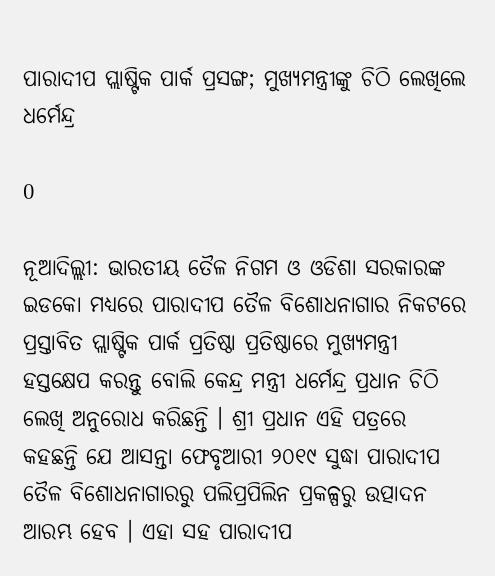ପାରାଦୀପ ପ୍ଲାଷ୍ଟିକ ପାର୍କ ପ୍ରସଙ୍ଗ; ମୁଖ୍ୟମନ୍ତ୍ରୀଙ୍କୁ ଚିଠି ଲେଖିଲେ ଧର୍ମେନ୍ଦ୍ର

0

ନୂଆଦିଲ୍ଲୀ: ଭାରତୀୟ ତୈଳ ନିଗମ ଓ ଓଡିଶା ସରକାରଙ୍କ ଇଡକୋ ମଧ୍ୟରେ ପାରାଦୀପ ତୈଳ ବିଶୋଧନାଗାର ନିକଟରେ ପ୍ରସ୍ତାବିତ ପ୍ଲାଷ୍ଟିକ ପାର୍କ ପ୍ରତିଷ୍ଠା ପ୍ରତିଷ୍ଠାରେ ମୁଖ୍ୟମନ୍ତ୍ରୀ ହସ୍ତକ୍ଷେପ କରନ୍ତୁ ବୋଲି କେନ୍ଦ୍ର ମନ୍ତ୍ରୀ ଧର୍ମେନ୍ଦ୍ର ପ୍ରଧାନ ଚିଠି ଲେଖି ଅନୁରୋଧ କରିଛନ୍ତି । ଶ୍ରୀ ପ୍ରଧାନ ଏହି ପତ୍ରରେ କହଛନ୍ତି ଯେ ଆସନ୍ତା ଫେବୃଆରୀ ୨୦୧୯ ସୁଦ୍ଧା ପାରାଦୀପ ତୈଳ ବିଶୋଧନାଗାରରୁ ପଲିପ୍ରପିଲିନ ପ୍ରକଳ୍ପରୁ ଉତ୍ପାଦନ ଆରମ୍ଭ ହେବ । ଏହା ସହ ପାରାଦୀପ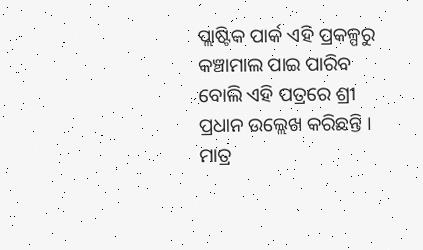ପ୍ଲାଷ୍ଟିକ ପାର୍କ ଏହି ପ୍ରକଳ୍ପରୁ କଞ୍ଚାମାଲ ପାଇ ପାରିବ ବୋଲି ଏହି ପତ୍ରରେ ଶ୍ରୀ ପ୍ରଧାନ ଉଲ୍ଲେଖ କରିଛନ୍ତି । ମାତ୍ର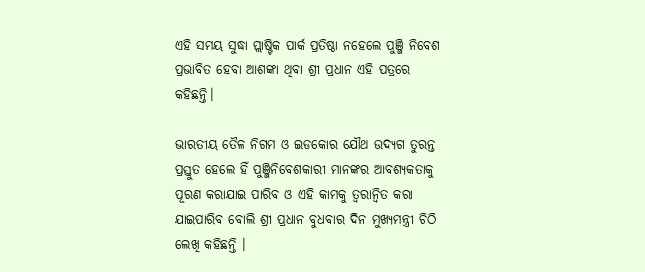ଏହି ସମୟ ସୁଦ୍ଧା ପ୍ଲାଷ୍ଟିକ ପାର୍କ ପ୍ରତିଷ୍ଠା ନହେଲେ ପୁଞ୍ଜି ନିବେଶ ପ୍ରଭାବିତ ହେବା ଆଶଙ୍କା ଥିବା ଶ୍ରୀ ପ୍ରଧାନ ଏହି ପତ୍ରରେ କହିଛନ୍ତି।

ଭାରତୀୟ ତୈଳ ନିଗମ ଓ ଇଡକୋର ଯୌଥ ଉଦ୍ୟଗ ତୁରନ୍ତ ପ୍ରସ୍ତୁତ ହେଲେ ହିଁ ପୁଞ୍ଜିନିବେଶକାରୀ ମାନଙ୍କର ଆବଶ୍ୟକତାକୁ ପୂରଣ କରାଯାଇ ପାରିବ ଓ ଏହି କାମକୁ ତ୍ୱରାନ୍ୱିତ କରା ଯାଇପାରିବ ବୋଲି ଶ୍ରୀ ପ୍ରଧାନ ବୁଧବାର ଦିନ ମୁଖ୍ୟମନ୍ତ୍ରୀ ଚିଠି ଲେଖି କହିଛନ୍ତି ।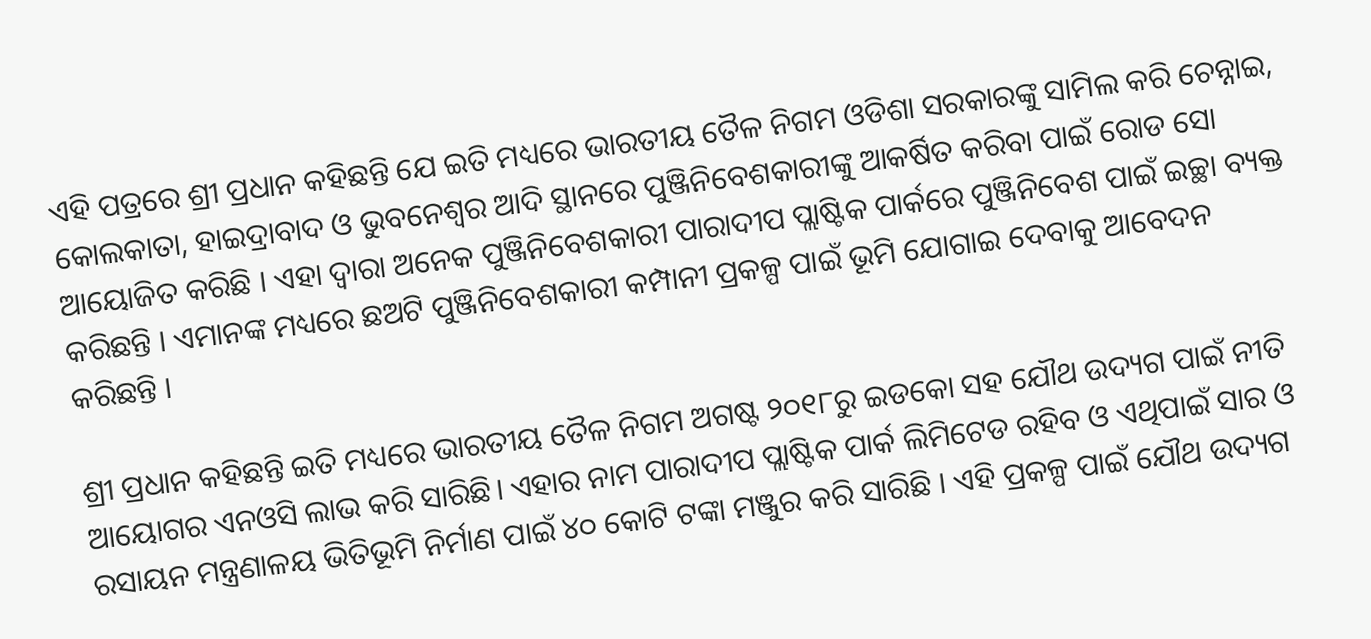ଏହି ପତ୍ରରେ ଶ୍ରୀ ପ୍ରଧାନ କହିଛନ୍ତି ଯେ ଇତି ମଧ୍ୟରେ ଭାରତୀୟ ତୈଳ ନିଗମ ଓଡିଶା ସରକାରଙ୍କୁ ସାମିଲ କରି ଚେନ୍ନାଇ, କୋଲକାତା, ହାଇଦ୍ରାବାଦ ଓ ଭୁବନେଶ୍ୱର ଆଦି ସ୍ଥାନରେ ପୁଞ୍ଜିନିବେଶକାରୀଙ୍କୁ ଆକର୍ଷିତ କରିବା ପାଇଁ ରୋଡ ସୋ ଆୟୋଜିତ କରିଛି । ଏହା ଦ୍ୱାରା ଅନେକ ପୁଞ୍ଜିନିବେଶକାରୀ ପାରାଦୀପ ପ୍ଲାଷ୍ଟିକ ପାର୍କରେ ପୁଞ୍ଜିନିବେଶ ପାଇଁ ଇଚ୍ଛା ବ୍ୟକ୍ତ କରିଛନ୍ତି । ଏମାନଙ୍କ ମଧ୍ୟରେ ଛଅଟି ପୁଞ୍ଜିନିବେଶକାରୀ କମ୍ପାନୀ ପ୍ରକଳ୍ପ ପାଇଁ ଭୂମି ଯୋଗାଇ ଦେବାକୁ ଆବେଦନ କରିଛନ୍ତି ।

ଶ୍ରୀ ପ୍ରଧାନ କହିଛନ୍ତି ଇତି ମଧ୍ୟରେ ଭାରତୀୟ ତୈଳ ନିଗମ ଅଗଷ୍ଟ ୨୦୧୮ରୁ ଇଡକୋ ସହ ଯୌଥ ଉଦ୍ୟଗ ପାଇଁ ନୀତି ଆୟୋଗର ଏନଓସି ଲାଭ କରି ସାରିଛି। ଏହାର ନାମ ପାରାଦୀପ ପ୍ଲାଷ୍ଟିକ ପାର୍କ ଲିମିଟେଡ ରହିବ ଓ ଏଥିପାଇଁ ସାର ଓ ରସାୟନ ମନ୍ତ୍ରଣାଳୟ ଭିତିଭୂମି ନିର୍ମାଣ ପାଇଁ ୪୦ କୋଟି ଟଙ୍କା ମଞ୍ଜୁର କରି ସାରିଛି । ଏହି ପ୍ରକଳ୍ପ ପାଇଁ ଯୌଥ ଉଦ୍ୟଗ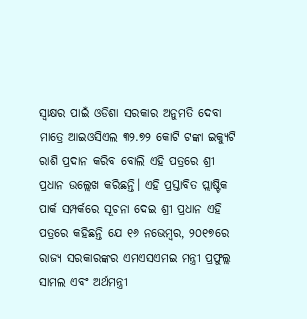ସ୍ୱାକ୍ଷର ପାଇଁ ଓଡିଶା ସରକାର ଅନୁମତି ଦେବା ମାତ୍ରେ ଆଇଓସିଏଲ ୩୨.୭୨ କୋଟି ଟଙ୍କା ଇକ୍ୟୁଟି ରାଶି ପ୍ରଦାନ କରିବ ବୋଲି ଏହି ପତ୍ରରେ ଶ୍ରୀ ପ୍ରଧାନ ଉଲ୍ଲେଖ କରିଛନ୍ତି। ଏହି ପ୍ରସ୍ତାବିତ ପ୍ଲାଷ୍ଟିକ ପାର୍କ ସମ୍ପର୍କରେ ସୂଚନା ଦେଇ ଶ୍ରୀ ପ୍ରଧାନ ଏହି ପତ୍ରରେ କହିଛନ୍ତି ଯେ ୧୬ ନଭେମ୍ବର, ୨୦୧୭ରେ ରାଜ୍ୟ ସରକାରଙ୍କର ଏମଏସଏମଇ ମନ୍ତ୍ରୀ ପ୍ରଫୁଲ୍ଲ ସାମଲ ଏବଂ ଅର୍ଥମନ୍ତ୍ରୀ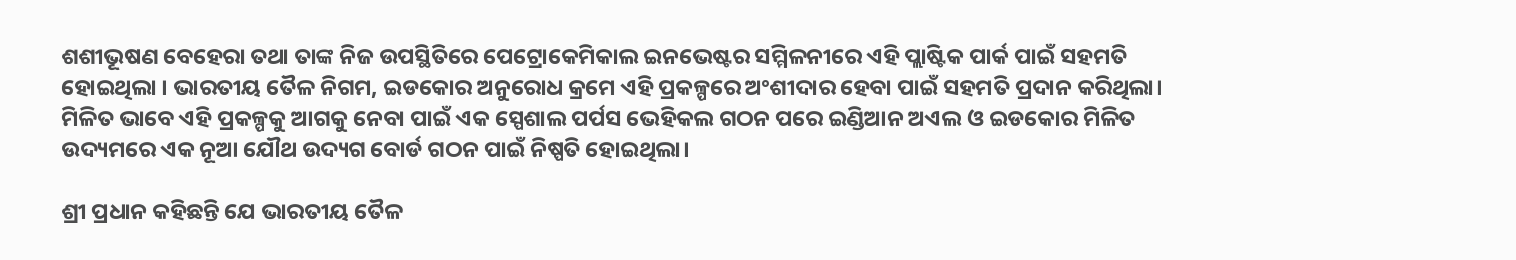ଶଶୀଭୂଷଣ ବେହେରା ତଥା ତାଙ୍କ ନିଜ ଉପସ୍ଥିତିରେ ପେଟ୍ରୋକେମିକାଲ ଇନଭେଷ୍ଟର ସମ୍ମିଳନୀରେ ଏହି ପ୍ଲାଷ୍ଟିକ ପାର୍କ ପାଇଁ ସହମତି ହୋଇଥିଲା । ଭାରତୀୟ ତୈଳ ନିଗମ, ଇଡକୋର ଅନୁରୋଧ କ୍ରମେ ଏହି ପ୍ରକଳ୍ପରେ ଅଂଶୀଦାର ହେବା ପାଇଁ ସହମତି ପ୍ରଦାନ କରିଥିଲା। ମିଳିତ ଭାବେ ଏହି ପ୍ରକଳ୍ପକୁ ଆଗକୁ ନେବା ପାଇଁ ଏକ ସ୍ପେଶାଲ ପର୍ପସ ଭେହିକଲ ଗଠନ ପରେ ଇଣ୍ଡିଆନ ଅଏଲ ଓ ଇଡକୋର ମିଳିତ ଉଦ୍ୟମରେ ଏକ ନୂଆ ଯୌଥ ଉଦ୍ୟଗ ବୋର୍ଡ ଗଠନ ପାଇଁ ନିଷ୍ପତି ହୋଇଥିଲା।

ଶ୍ରୀ ପ୍ରଧାନ କହିଛନ୍ତି ଯେ ଭାରତୀୟ ତୈଳ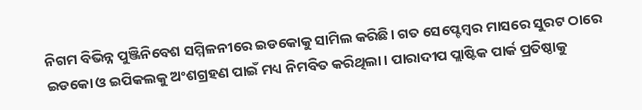ନିଗମ ବିଭିନ୍ନ ପୁଞ୍ଜିନିବେଶ ସମ୍ମିଳନୀରେ ଇଡକୋକୁ ସାମିଲ କରିଛି। ଗତ ସେପ୍ଟେମ୍ବର ମାସରେ ସୁରଟ ଠାରେ ଇଡକୋ ଓ ଇପିକଲକୁ ଅଂଶଗ୍ରହଣ ପାଇଁ ମଧ୍ୟ ନିମବିତ କରିଥିଲା। ପାରାଦୀପ ପ୍ଲାଷ୍ଟିକ ପାର୍କ ପ୍ରତିଷ୍ଠାକୁ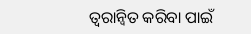ତ୍ୱରାନ୍ୱିତ କରିବା ପାଇଁ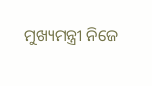ମୁଖ୍ୟମନ୍ତ୍ରୀ ନିଜେ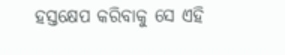ହସ୍ତକ୍ଷେପ କରିବାକୁ ସେ ଏହି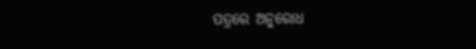ପତ୍ରରେ ଅନୁରୋଧ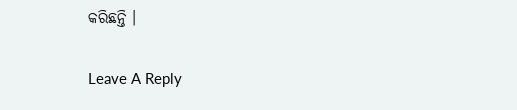କରିଛନ୍ତି ।

Leave A Reply